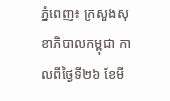ភ្នំពេញ៖ ក្រសួងសុខាភិបាលកម្ពុជា កាលពីថ្ងៃទី២៦ ខែមី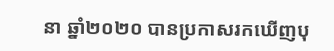នា ឆ្នាំ២០២០ បានប្រកាសរកឃើញបុ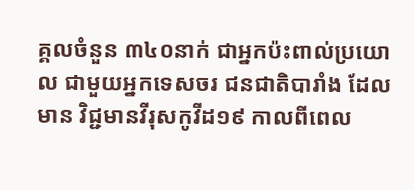គ្គលចំនួន ៣៤០នាក់ ជាអ្នកប៉ះពាល់ប្រយោល ជាមួយអ្នកទេសចរ ជនជាតិបារាំង ដែលមាន វិជ្ជមានវីរុសកូវីដ១៩ កាលពីពេល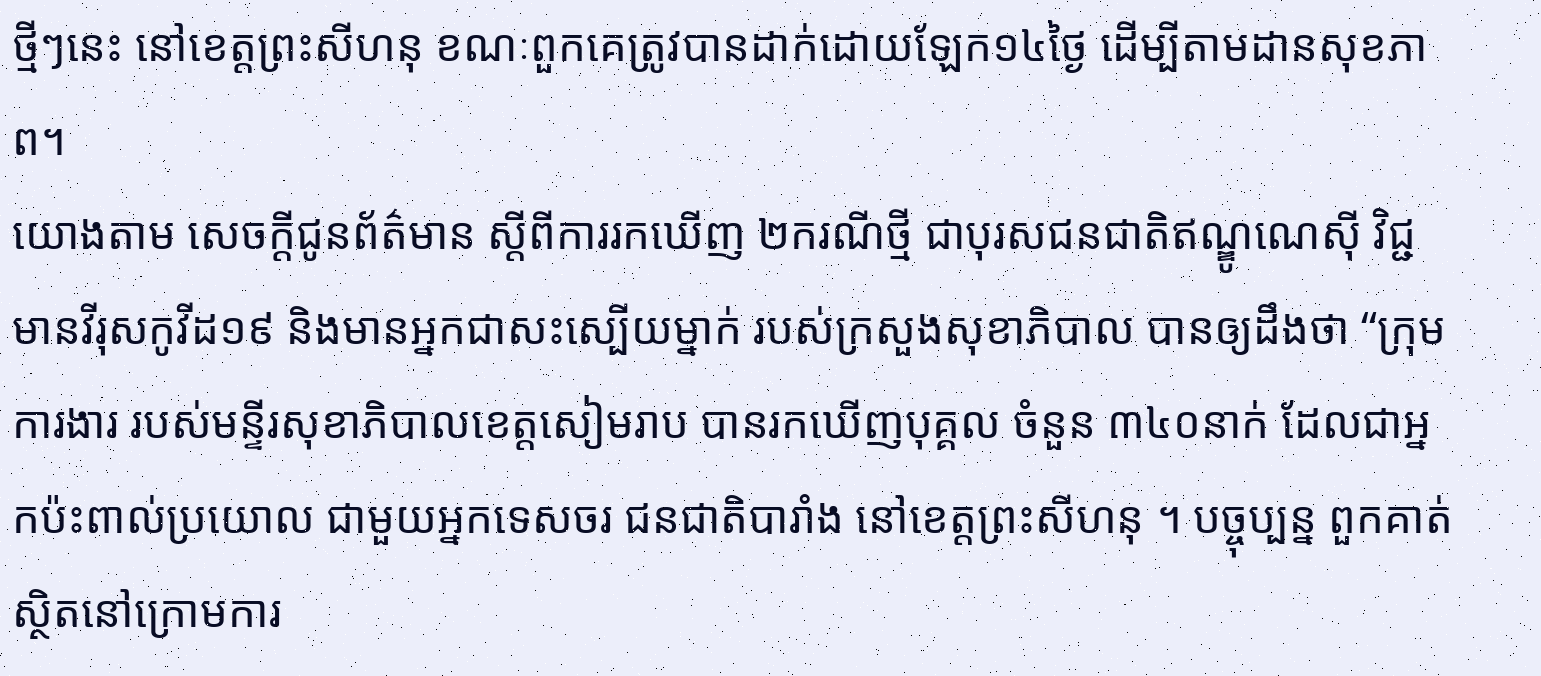ថ្មីៗនេះ នៅខេត្តព្រះសីហនុ ខណៈពួកគេត្រូវបានដាក់ដោយឡែក១៤ថ្ងៃ ដើម្បីតាមដានសុខភាព។
យោងតាម សេចក្តីជូនព័ត៌មាន ស្តីពីការរកឃើញ ២ករណីថ្មី ជាបុរសជនជាតិឥណ្ឌូណេស៊ី វិជ្ជមានវីរុសកូវីដ១៩ និងមានអ្នកជាសះស្បើយម្នាក់ របស់ក្រសួងសុខាភិបាល បានឲ្យដឹងថា “ក្រុមការងារ របស់មន្ទីរសុខាភិបាលខេត្តសៀមរាប បានរកឃើញបុគ្គល ចំនួន ៣៤០នាក់ ដែលជាអ្នកប៉ះពាល់ប្រយោល ជាមួយអ្នកទេសចរ ជនជាតិបារាំង នៅខេត្តព្រះសីហនុ ។ បច្ចុប្បន្ន ពួកគាត់ស្ថិតនៅក្រោមការ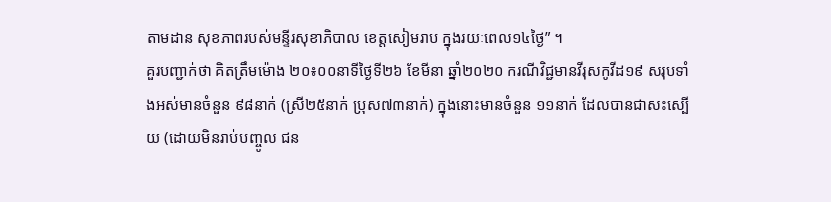តាមដាន សុខភាពរបស់មន្ទីរសុខាភិបាល ខេត្តសៀមរាប ក្នុងរយៈពេល១៤ថ្ងៃ” ។
គួរបញ្ជាក់ថា គិតត្រឹមម៉ោង ២០៖០០នាទីថ្ងៃទី២៦ ខែមីនា ឆ្នាំ២០២០ ករណីវិជ្ជមានវីរុសកូវីដ១៩ សរុបទាំងអស់មានចំនួន ៩៨នាក់ (ស្រី២៥នាក់ ប្រុស៧៣នាក់) ក្នុងនោះមានចំនួន ១១នាក់ ដែលបានជាសះស្បើយ (ដោយមិនរាប់បញ្ចូល ជន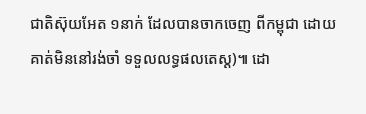ជាតិស៊ុយអែត ១នាក់ ដែលបានចាកចេញ ពីកម្ពុជា ដោយគាត់មិននៅរង់ចាំ ទទួលលទ្ធផលតេស្ត)៕ ដោ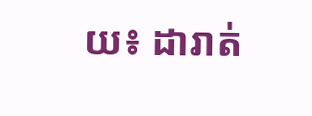យ៖ ដារាត់